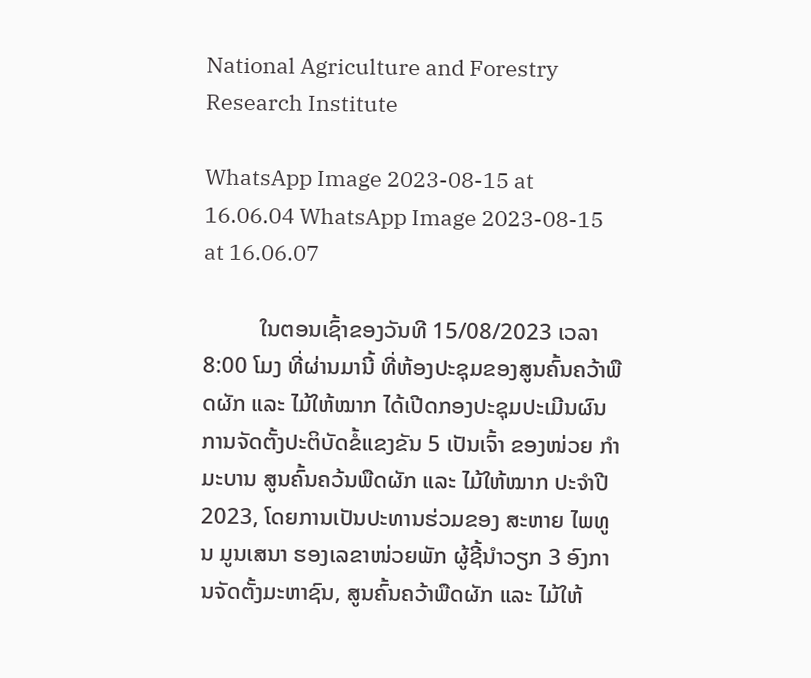National Agriculture and Forestry Research Institute

WhatsApp Image 2023-08-15 at 16.06.04 WhatsApp Image 2023-08-15 at 16.06.07

          ໃນຕອນເຊົ້າຂອງວັນທີ 15/08/2023 ເວລາ 8:00 ໂມງ ທີ່ຜ່ານມານີ້ ທີ່ຫ້ອງປະຊຸມຂອງສູນຄົ້ນຄວ້າພືດຜັກ ແລະ ໄມ້ໃຫ້ໝາກ ໄດ້ເປີດກອງປະຊຸມປະເມີນຜົນການຈັດຕັ້ງປະຕິບັດຂໍ້ແຂງຂັນ 5 ເປັນເຈົ້າ ຂອງໜ່ວຍ ກໍາມະບານ ສູນຄົ້ນຄວ້ນພືດຜັກ ແລະ ໄມ້ໃຫ້ໝາກ ປະຈໍາປີ 2023, ໂດຍການເປັນປະທານຮ່ວມຂອງ ສະຫາຍ ໄພທູນ ມູນເສນາ ຮອງເລຂາໜ່ວຍພັກ ຜູ້ຊີ້ນໍາວຽກ 3 ອົງການຈັດຕັ້ງມະຫາຊົນ, ສູນຄົ້ນຄວ້າພືດຜັກ ແລະ ໄມ້ໃຫ້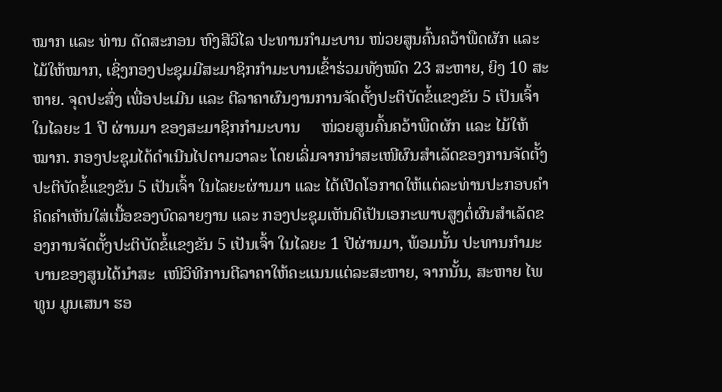ໝາກ ແລະ ທ່ານ ດັດສະກອນ ຫົງສີວິໄລ ປະທານກໍາມະບານ ໜ່ວຍສູນຄົ້ນຄວ້າພືດຜັກ ແລະ ໄມ້ໃຫ້ໝາກ, ເຊິ່ງກອງປະຊຸມມີສະມາຊິກກໍາມະບານເຂົ້າຮ່ວມທັງໝົດ 23 ສະຫາຍ, ຍິງ 10 ສະຫາຍ. ຈຸດປະສົ່ງ ເພື່ອປະເມີນ ແລະ ຕີລາຄາຜົນງານການຈັດຕັ້ງປະຕິບັດຂໍ້ແຂງຂັນ 5 ເປັນເຈົ້າ ໃນໄລຍະ 1 ປີ ຜ່ານມາ ຂອງສະມາຊິກກໍາມະບານ     ໜ່ວຍສູນຄົ້ນຄວ້າພືດຜັກ ແລະ ໄມ້ໃຫ້ໝາກ. ກອງປະຊຸມໄດ້ດໍາເນີນໄປຕາມວາລະ ໂດຍເລິ່ມຈາກນໍາສະເໜີຜົນສໍາເລັດຂອງການຈັດຕັ້ງປະຕິບັດຂໍ້ແຂງຂັນ 5 ເປັນເຈົ້າ ໃນໄລຍະຜ່ານມາ ແລະ ໄດ້ເປີດໂອກາດໃຫ້ແຕ່ລະທ່ານປະກອບຄໍາຄິດຄໍາເຫັນໃສ່ເນື້ອຂອງບົດລາຍງານ ແລະ ກອງປະຊຸມເຫັນດີເປັນເອກະພາບສູງຕໍ່ຜົນສໍາເລັດຂອງການຈັດຕັ້ງປະຕິບັດຂໍ້ແຂງຂັນ 5 ເປັນເຈົ້າ ໃນໄລຍະ 1 ປີຜ່ານມາ, ພ້ອມນັ້ນ ປະທານກໍາມະບານຂອງສູນໄດ້ນໍາສະ  ເໜີວິທີການຕີລາຄາໃຫ້ຄະແນນແຕ່ລະສະຫາຍ, ຈາກນັ້ນ, ສະຫາຍ ໄພທູນ ມູນເສນາ ຮອ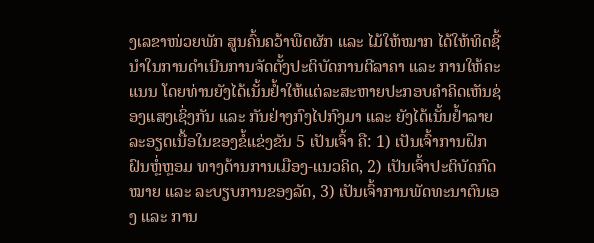ງເລຂາໜ່ວຍພັກ ສູນຄົ້ນຄວ້າພືດຜັກ ແລະ ໄມ້ໃຫ້ໝາກ ໄດ້ໃຫ້ທິດຊີ້ນໍາໃນການດໍາເນີນການຈັດຕັ້ງປະຕິບັດການຕີລາຄາ ແລະ ການໃຫ້ຄະແນນ ໂດຍທ່ານຍັງໄດ້ເນັ້ນຢໍ້າໃຫ້ແຕ່ລະສະຫາຍປະກອບຄໍາຄິດເຫັນຊ່ອງແສງເຊິ່ງກັນ ແລະ ກັນຢ່າງກົງໄປກົງມາ ແລະ ຍັງໄດ້ເນັ້ນຢໍ້າລາຍລະອຽດເນື້ອໃນຂອງຂໍ້ແຂ່ງຂັນ 5 ເປັນເຈົ້າ ຄື: 1) ເປັນເຈົ້າການຝຶກຝົນຫຼໍ່ຫຼອມ ທາງດ້ານການເມືອງ-ແນວຄິດ, 2) ເປັນເຈົ້າປະຕິບັດກົດໝາຍ ແລະ ລະບຽບການຂອງລັດ, 3) ເປັນເຈົ້າການພັດທະນາຕົນເອງ ແລະ ການ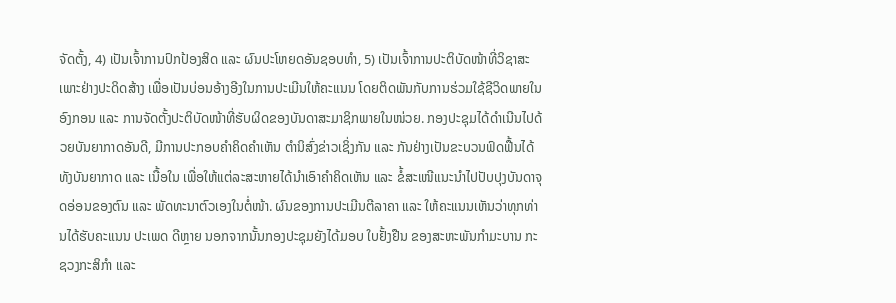ຈັດຕັ້ງ, 4) ເປັນເຈົ້າການປົກປ້ອງສິດ ແລະ ຜົນປະໂຫຍດອັນຊອບທໍາ, 5) ເປັນເຈົ້າການປະຕິບັດໜ້າທີ່ວິຊາສະເພາະຢ່າງປະດິດສ້າງ ເພື່ອເປັນບ່ອນອ້າງອີງໃນການປະເມີນໃຫ້ຄະແນນ ໂດຍຕິດພັນກັບການຮ່ວມໃຊ້ຊີວິດພາຍໃນອົງກອນ ແລະ ການຈັດຕັ້ງປະຕິບັດໜ້າທີ່ຮັບຜິດຂອງບັນດາສະມາຊິກພາຍໃນໜ່ວຍ. ກອງປະຊຸມໄດ້ດໍາເນີນໄປດ້ວຍບັນຍາກາດອັນດີ, ມີການປະກອບຄໍາຄິດຄໍາເຫັນ ຕໍານິສົ່ງຂ່າວເຊິ່ງກັນ ແລະ ກັນຢ່າງເປັນຂະບວນຟົດຟື້ນໄດ້ທັງບັນຍາກາດ ແລະ ເນື້ອໃນ ເພື່ອໃຫ້ແຕ່ລະສະຫາຍໄດ້ນໍາເອົາຄໍາຄິດເຫັນ ແລະ ຂໍ້ສະເໜີແນະນໍາໄປປັບປຸງບັນດາຈຸດອ່ອນຂອງຕົນ ແລະ ພັດທະນາຕົວເອງໃນຕໍ່ໜ້າ. ຜົນຂອງການປະເມີນຕີລາຄາ ແລະ ໃຫ້ຄະແນນເຫັນວ່າທຸກທ່ານໄດ້ຮັບຄະແນນ ປະເພດ ດີຫຼາຍ ນອກຈາກນັ້ນກອງປະຊຸມຍັງໄດ້ມອບ ໃບຢັ້ງຢືນ ຂອງສະຫະພັນກໍາມະບານ ກະຊວງກະສິກໍາ ແລະ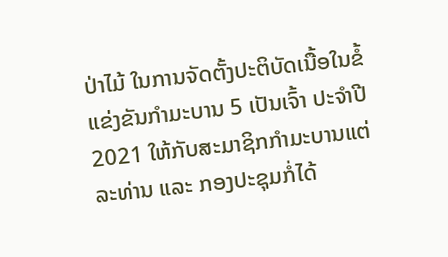ປ່າໄມ້ ໃນການຈັດຕັ້ງປະຕິບັດເນື້ອໃນຂໍ້ແຂ່ງຂັນກໍາມະບານ 5 ເປັນເຈົ້າ ປະຈໍາປີ 2021 ໃຫ້ກັບສະມາຊິກກໍາມະບານແຕ່ລະທ່ານ ແລະ ກອງປະຊຸມກໍ່ໄດ້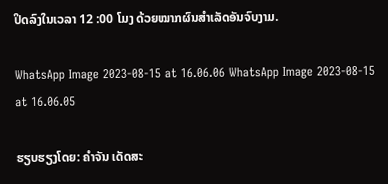ປິດລົງໃນເວລາ 12 :00 ໂມງ ດ້ວຍໝາກຜົນສໍາເລັດອັນຈົບງາມ.

WhatsApp Image 2023-08-15 at 16.06.06 WhatsApp Image 2023-08-15 at 16.06.05

ຮຽບຮຽງໂດຍ: ຄໍາຈັນ ເດັດສະ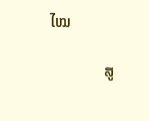ໄໝ

             ສູ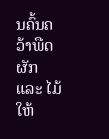ນຄົ້ນຄວ້າພືດຜັກ ແລະ ໄມ້ໃຫ້